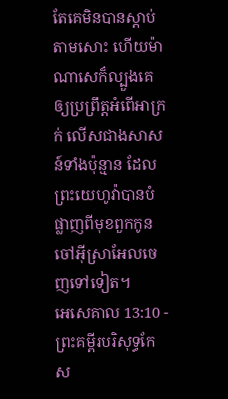តែគេមិនបានស្តាប់តាមសោះ ហើយម៉ាណាសេក៏ល្បួងគេ ឲ្យប្រព្រឹត្តអំពើអាក្រក់ លើសជាងសាសន៍ទាំងប៉ុន្មាន ដែលព្រះយេហូវ៉ាបានបំផ្លាញពីមុខពួកកូនចៅអ៊ីស្រាអែលចេញទៅទៀត។
អេសេគាល 13:10 - ព្រះគម្ពីរបរិសុទ្ធកែស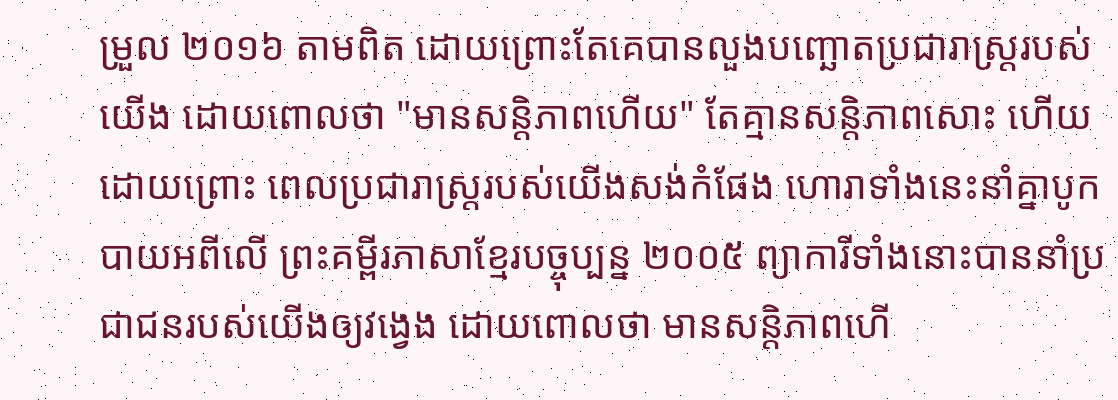ម្រួល ២០១៦ តាមពិត ដោយព្រោះតែគេបានលួងបញ្ឆោតប្រជារាស្ត្ររបស់យើង ដោយពោលថា "មានសន្តិភាពហើយ" តែគ្មានសន្តិភាពសោះ ហើយដោយព្រោះ ពេលប្រជារាស្ត្ររបស់យើងសង់កំផែង ហោរាទាំងនេះនាំគ្នាបូកបាយអពីលើ ព្រះគម្ពីរភាសាខ្មែរបច្ចុប្បន្ន ២០០៥ ព្យាការីទាំងនោះបាននាំប្រជាជនរបស់យើងឲ្យវង្វេង ដោយពោលថា មានសន្តិភាពហើ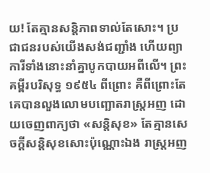យ! តែគ្មានសន្តិភាពទាល់តែសោះ។ ប្រជាជនរបស់យើងសង់ជញ្ជាំង ហើយព្យាការីទាំងនោះនាំគ្នាបូកបាយអពីលើ។ ព្រះគម្ពីរបរិសុទ្ធ ១៩៥៤ ពីព្រោះ គឺពីព្រោះតែគេបានលួងលោមបញ្ឆោតរាស្ត្រអញ ដោយចេញពាក្យថា «សន្តិសុខ» តែគ្មានសេចក្ដីសន្តិសុខសោះប៉ុណ្ណោះឯង រាស្ត្រអញ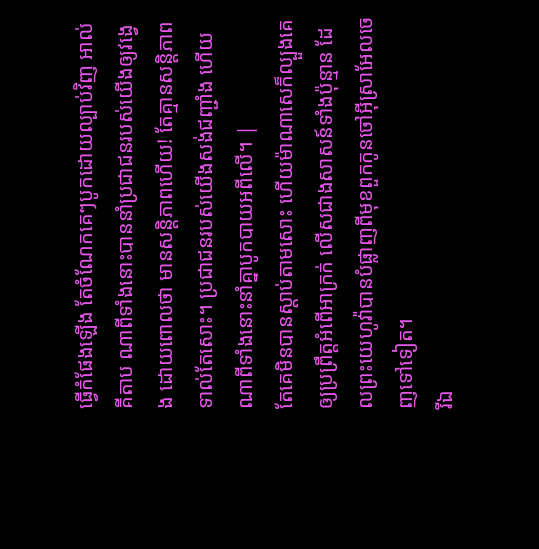ធ្វើកំផែងឡើង តែចំណែកគេៗបូកដោយល្បាប់វិញ អាល់គីតាប ណាពីទាំងនោះបាននាំប្រជាជនរបស់យើងឲ្យវង្វេង ដោយពោលថា មានសន្តិភាពហើយ! តែគ្មានសន្តិភាពទាល់តែសោះ។ ប្រជាជនរបស់យើងសង់ជញ្ជាំង ហើយណាពីទាំងនោះនាំគ្នាបូកបាយអពីលើ។ |
តែគេមិនបានស្តាប់តាមសោះ ហើយម៉ាណាសេក៏ល្បួងគេ ឲ្យប្រព្រឹត្តអំពើអាក្រក់ លើសជាងសាសន៍ទាំងប៉ុន្មាន ដែលព្រះយេហូវ៉ាបានបំផ្លាញពីមុខពួកកូនចៅអ៊ីស្រាអែលចេញទៅទៀត។
រីឯ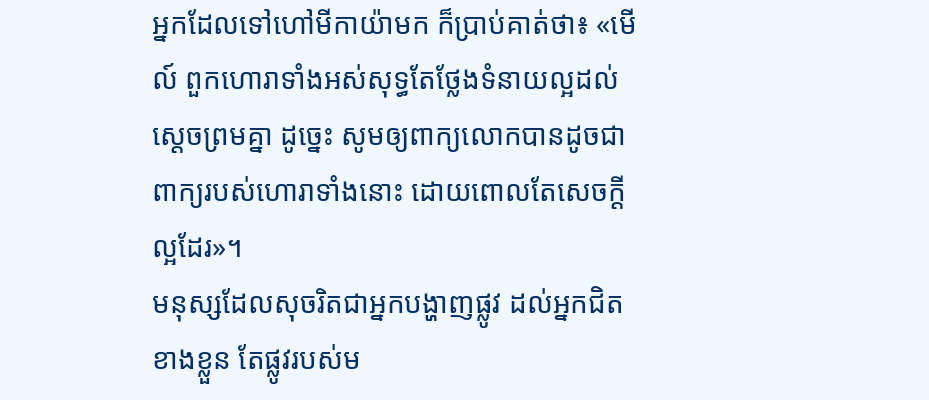អ្នកដែលទៅហៅមីកាយ៉ាមក ក៏ប្រាប់គាត់ថា៖ «មើល៍ ពួកហោរាទាំងអស់សុទ្ធតែថ្លែងទំនាយល្អដល់ស្តេចព្រមគ្នា ដូច្នេះ សូមឲ្យពាក្យលោកបានដូចជាពាក្យរបស់ហោរាទាំងនោះ ដោយពោលតែសេចក្ដីល្អដែរ»។
មនុស្សដែលសុចរិតជាអ្នកបង្ហាញផ្លូវ ដល់អ្នកជិតខាងខ្លួន តែផ្លូវរបស់ម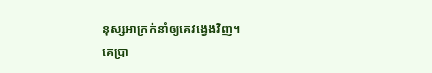នុស្សអាក្រក់នាំឲ្យគេវង្វេងវិញ។
គេប្រា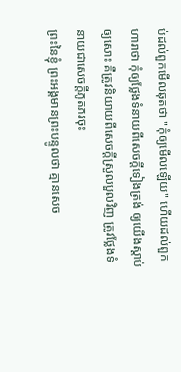ប់ដល់ពួកមើលឆុតថា "កុំឲ្យមើលឡើយ" ហើយដល់ពួកហារាថា កុំឲ្យថ្លែងទំនាយពីសេចក្ដីទៀងត្រង់ ឲ្យយើងស្តាប់ឲ្យសោះ គឺត្រូវនិយាយពីសេចក្ដីស្រួលបួលវិញ ត្រូវថ្លែងទំនាយជាសេចក្ដីភូតភរចុះ
ព្រះនៃខ្ញុំ ព្រះអង្គមានព្រះបន្ទូលថា គ្មានសេច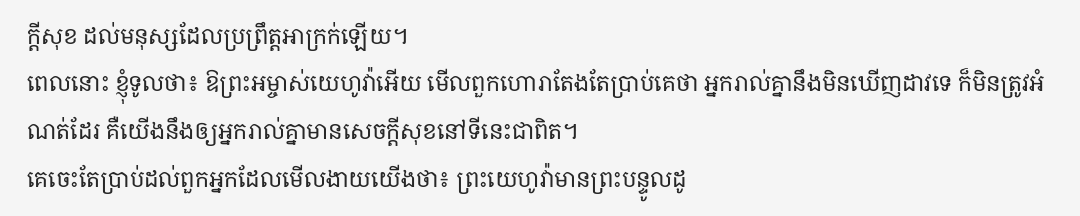ក្ដីសុខ ដល់មនុស្សដែលប្រព្រឹត្តអាក្រក់ឡើយ។
ពេលនោះ ខ្ញុំទូលថា៖ ឱព្រះអម្ចាស់យេហូវ៉ាអើយ មើលពួកហោរាតែងតែប្រាប់គេថា អ្នករាល់គ្នានឹងមិនឃើញដាវទេ ក៏មិនត្រូវអំណត់ដែរ គឺយើងនឹងឲ្យអ្នករាល់គ្នាមានសេចក្ដីសុខនៅទីនេះជាពិត។
គេចេះតែប្រាប់ដល់ពួកអ្នកដែលមើលងាយយើងថា៖ ព្រះយេហូវ៉ាមានព្រះបន្ទូលដូ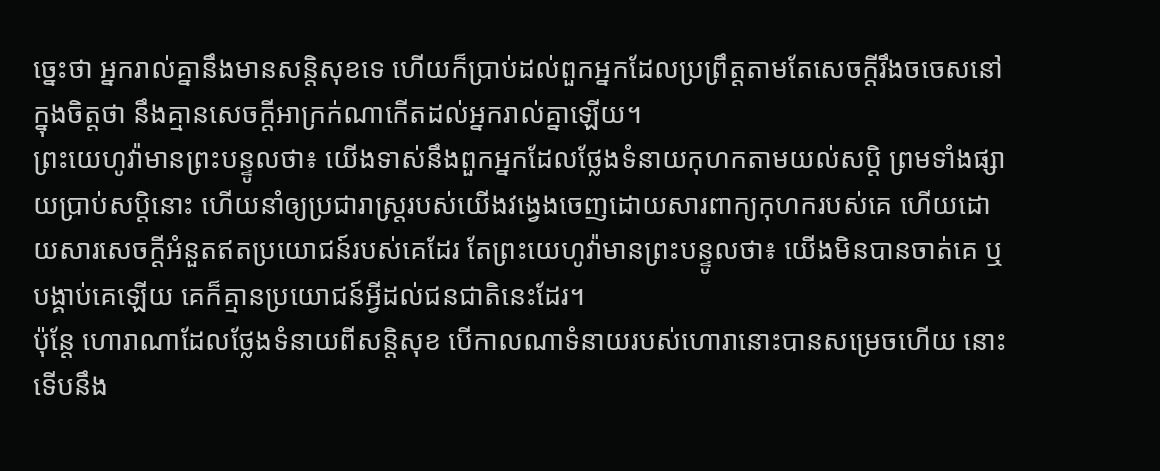ច្នេះថា អ្នករាល់គ្នានឹងមានសន្តិសុខទេ ហើយក៏ប្រាប់ដល់ពួកអ្នកដែលប្រព្រឹត្តតាមតែសេចក្ដីរឹងចចេសនៅក្នុងចិត្តថា នឹងគ្មានសេចក្ដីអាក្រក់ណាកើតដល់អ្នករាល់គ្នាឡើយ។
ព្រះយេហូវ៉ាមានព្រះបន្ទូលថា៖ យើងទាស់នឹងពួកអ្នកដែលថ្លែងទំនាយកុហកតាមយល់សប្តិ ព្រមទាំងផ្សាយប្រាប់សប្តិនោះ ហើយនាំឲ្យប្រជារាស្ត្ររបស់យើងវង្វេងចេញដោយសារពាក្យកុហករបស់គេ ហើយដោយសារសេចក្ដីអំនួតឥតប្រយោជន៍របស់គេដែរ តែព្រះយេហូវ៉ាមានព្រះបន្ទូលថា៖ យើងមិនបានចាត់គេ ឬបង្គាប់គេឡើយ គេក៏គ្មានប្រយោជន៍អ្វីដល់ជនជាតិនេះដែរ។
ប៉ុន្តែ ហោរាណាដែលថ្លែងទំនាយពីសន្តិសុខ បើកាលណាទំនាយរបស់ហោរានោះបានសម្រេចហើយ នោះទើបនឹង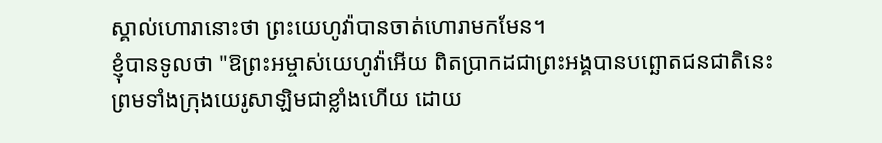ស្គាល់ហោរានោះថា ព្រះយេហូវ៉ាបានចាត់ហោរាមកមែន។
ខ្ញុំបានទូលថា "ឱព្រះអម្ចាស់យេហូវ៉ាអើយ ពិតប្រាកដជាព្រះអង្គបានបព្ឆោតជនជាតិនេះ ព្រមទាំងក្រុងយេរូសាឡិមជាខ្លាំងហើយ ដោយ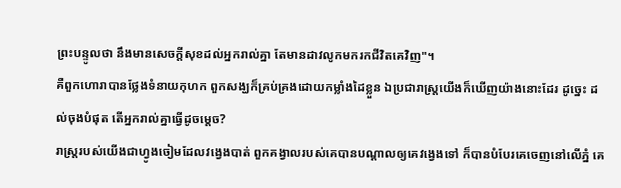ព្រះបន្ទូលថា នឹងមានសេចក្ដីសុខដល់អ្នករាល់គ្នា តែមានដាវលូកមករកជីវិតគេវិញ"។
គឺពួកហោរាបានថ្លែងទំនាយកុហក ពួកសង្ឃក៏គ្រប់គ្រងដោយកម្លាំងដៃខ្លួន ឯប្រជារាស្ត្រយើងក៏ឃើញយ៉ាងនោះដែរ ដូច្នេះ ដល់ចុងបំផុត តើអ្នករាល់គ្នាធ្វើដូចម្តេច?
រាស្ត្ររបស់យើងជាហ្វូងចៀមដែលវង្វេងបាត់ ពួកគង្វាលរបស់គេបានបណ្ដាលឲ្យគេវង្វេងទៅ ក៏បានបំបែរគេចេញនៅលើភ្នំ គេ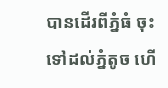បានដើរពីភ្នំធំ ចុះទៅដល់ភ្នំតូច ហើ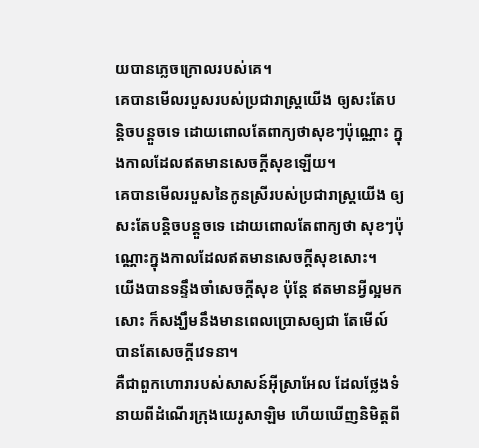យបានភ្លេចក្រោលរបស់គេ។
គេបានមើលរបួសរបស់ប្រជារាស្ត្រយើង ឲ្យសះតែបន្តិចបន្តួចទេ ដោយពោលតែពាក្យថាសុខៗប៉ុណ្ណោះ ក្នុងកាលដែលឥតមានសេចក្ដីសុខឡើយ។
គេបានមើលរបួសនៃកូនស្រីរបស់ប្រជារាស្ត្រយើង ឲ្យសះតែបន្តិចបន្តួចទេ ដោយពោលតែពាក្យថា សុខៗប៉ុណ្ណោះក្នុងកាលដែលឥតមានសេចក្ដីសុខសោះ។
យើងបានទន្ទឹងចាំសេចក្ដីសុខ ប៉ុន្តែ ឥតមានអ្វីល្អមកសោះ ក៏សង្ឃឹមនឹងមានពេលប្រោសឲ្យជា តែមើល៍ បានតែសេចក្ដីវេទនា។
គឺជាពួកហោរារបស់សាសន៍អ៊ីស្រាអែល ដែលថ្លែងទំនាយពីដំណើរក្រុងយេរូសាឡិម ហើយឃើញនិមិត្តពី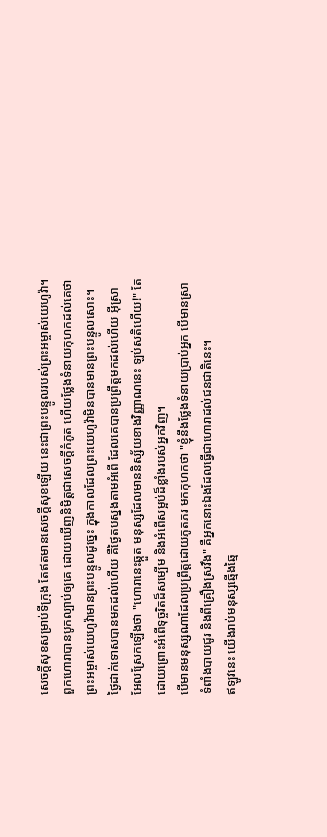សេចក្ដីសុខសម្រាប់ទីក្រុង តែឥតមានសេចក្ដីសុខឡើយ នេះជាព្រះបន្ទូលរបស់ព្រះអម្ចាស់យេហូវ៉ា។
ពួកហោរាបានបូកល្បាប់ឲ្យគេ ដោយឃើញនិមិត្តជាសេចក្ដីកំភូត ហើយថ្លែងទំនាយកុហកដល់គេថា ព្រះអម្ចាស់យេហូវ៉ាមានព្រះបន្ទូលដូច្នេះ ក្នុងកាលដែលព្រះយេហូវ៉ាមិនបានមានព្រះបន្ទូលសោះ។
ថ្ងៃដាក់ទោសបានមកដល់ហើយ គឺថ្ងៃតបស្នងតាមអំពើ ដែលគេបានប្រព្រឹត្តមកដល់ហើយ អ៊ីស្រាអែលស្រែកឡើងថា "ហោរានេះឆ្កួត មនុស្សដែលមាននិស្ស័យខាងវិញ្ញាណនេះ ឡប់សតិហើយ!" តែដោយព្រោះអំពើទុច្ចរិតដ៏សម្បើម និងអំពើសម្អប់ដ៏ខ្លាំងរបស់អ្នកវិញ។
បើមានមនុស្សណាដែលប្រព្រឹត្តដោយភូតភរ មកកុហកថា "ខ្ញុំនឹងថ្លែងទំនាយប្រាប់អ្នក បើមានស្រាទំពាំងបាយជូរ និងពីគ្រឿងស្រវឹង" គឺអ្នកនោះឯងដែលធ្វើជាហោរាដល់ជនជាតិនេះ។
ឥឡូវនេះ យើងរាប់មនុស្សឆ្មើងឆ្មៃ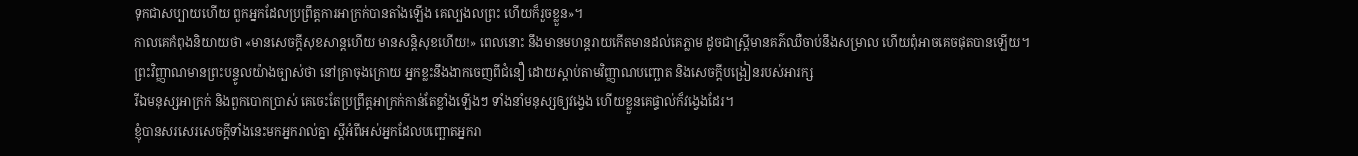ទុកជាសប្បាយហើយ ពួកអ្នកដែលប្រព្រឹត្តការអាក្រក់បានតាំងឡើង គេល្បងលព្រះ ហើយក៏រួចខ្លួន»។
កាលគេកំពុងនិយាយថា «មានសេចក្ដីសុខសាន្តហើយ មានសន្ដិសុខហើយ!» ពេលនោះ នឹងមានមហន្តរាយកើតមានដល់គេភ្លាម ដូចជាស្ត្រីមានគភ៌ឈឺចាប់នឹងសម្រាល ហើយពុំអាចគេចផុតបានឡើយ។
ព្រះវិញ្ញាណមានព្រះបន្ទូលយ៉ាងច្បាស់ថា នៅគ្រាចុងក្រោយ អ្នកខ្លះនឹងងាកចេញពីជំនឿ ដោយស្តាប់តាមវិញ្ញាណបញ្ឆោត និងសេចក្ដីបង្រៀនរបស់អារក្ស
រីឯមនុស្សអាក្រក់ និងពួកបោកប្រាស់ គេចេះតែប្រព្រឹត្តអាក្រក់កាន់តែខ្លាំងឡើងៗ ទាំងនាំមនុស្សឲ្យវង្វេង ហើយខ្លួនគេផ្ទាល់ក៏វង្វេងដែរ។
ខ្ញុំបានសរសេរសេចក្ដីទាំងនេះមកអ្នករាល់គ្នា ស្ដីអំពីអស់អ្នកដែលបញ្ឆោតអ្នករា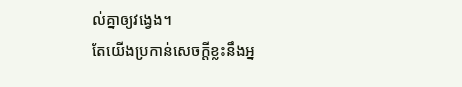ល់គ្នាឲ្យវង្វេង។
តែយើងប្រកាន់សេចក្ដីខ្លះនឹងអ្ន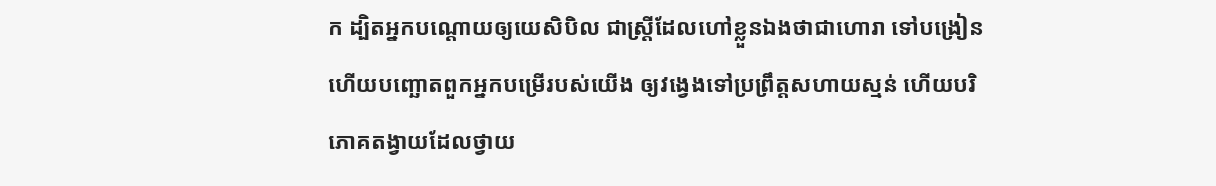ក ដ្បិតអ្នកបណ្តោយឲ្យយេសិបិល ជាស្ត្រីដែលហៅខ្លួនឯងថាជាហោរា ទៅបង្រៀន ហើយបញ្ឆោតពួកអ្នកបម្រើរបស់យើង ឲ្យវង្វេងទៅប្រព្រឹត្តសហាយស្មន់ ហើយបរិភោគតង្វាយដែលថ្វាយ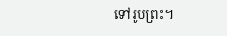ទៅរូបព្រះ។